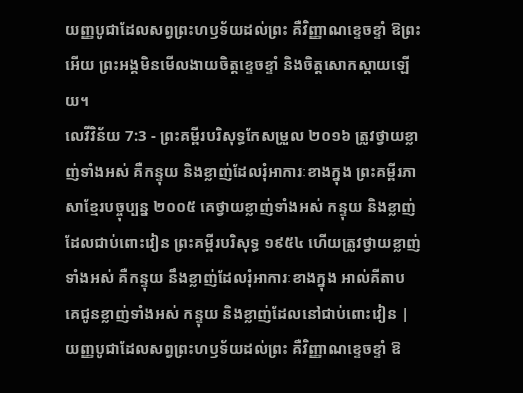យញ្ញបូជាដែលសព្វព្រះហឫទ័យដល់ព្រះ គឺវិញ្ញាណខ្ទេចខ្ទាំ ឱព្រះអើយ ព្រះអង្គមិនមើលងាយចិត្តខ្ទេចខ្ទាំ និងចិត្តសោកស្ដាយឡើយ។
លេវីវិន័យ 7:3 - ព្រះគម្ពីរបរិសុទ្ធកែសម្រួល ២០១៦ ត្រូវថ្វាយខ្លាញ់ទាំងអស់ គឺកន្ទុយ និងខ្លាញ់ដែលរុំអាការៈខាងក្នុង ព្រះគម្ពីរភាសាខ្មែរបច្ចុប្បន្ន ២០០៥ គេថ្វាយខ្លាញ់ទាំងអស់ កន្ទុយ និងខ្លាញ់ដែលជាប់ពោះវៀន ព្រះគម្ពីរបរិសុទ្ធ ១៩៥៤ ហើយត្រូវថ្វាយខ្លាញ់ទាំងអស់ គឺកន្ទុយ នឹងខ្លាញ់ដែលរុំអាការៈខាងក្នុង អាល់គីតាប គេជូនខ្លាញ់ទាំងអស់ កន្ទុយ និងខ្លាញ់ដែលនៅជាប់ពោះវៀន |
យញ្ញបូជាដែលសព្វព្រះហឫទ័យដល់ព្រះ គឺវិញ្ញាណខ្ទេចខ្ទាំ ឱ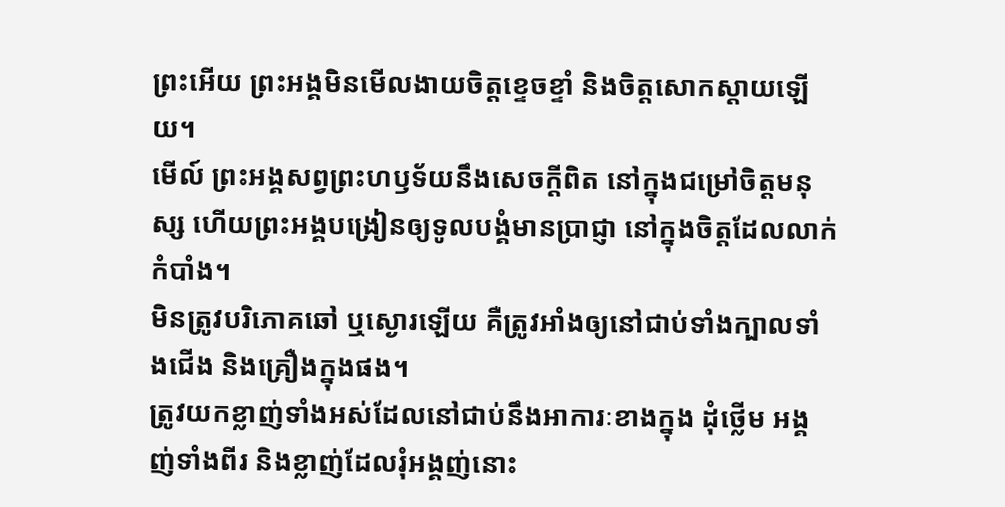ព្រះអើយ ព្រះអង្គមិនមើលងាយចិត្តខ្ទេចខ្ទាំ និងចិត្តសោកស្ដាយឡើយ។
មើល៍ ព្រះអង្គសព្វព្រះហឫទ័យនឹងសេចក្ដីពិត នៅក្នុងជម្រៅចិត្តមនុស្ស ហើយព្រះអង្គបង្រៀនឲ្យទូលបង្គំមានប្រាជ្ញា នៅក្នុងចិត្តដែលលាក់កំបាំង។
មិនត្រូវបរិភោគឆៅ ឬស្ងោរឡើយ គឺត្រូវអាំងឲ្យនៅជាប់ទាំងក្បាលទាំងជើង និងគ្រឿងក្នុងផង។
ត្រូវយកខ្លាញ់ទាំងអស់ដែលនៅជាប់នឹងអាការៈខាងក្នុង ដុំថ្លើម អង្គញ់ទាំងពីរ និងខ្លាញ់ដែលរុំអង្គញ់នោះ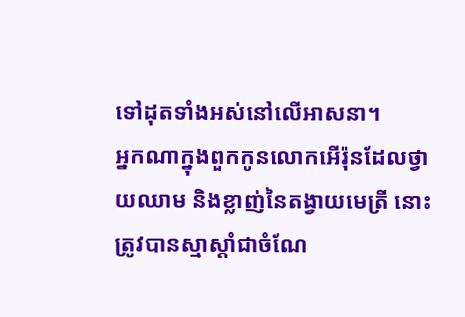ទៅដុតទាំងអស់នៅលើអាសនា។
អ្នកណាក្នុងពួកកូនលោកអើរ៉ុនដែលថ្វាយឈាម និងខ្លាញ់នៃតង្វាយមេត្រី នោះត្រូវបានស្មាស្តាំជាចំណែ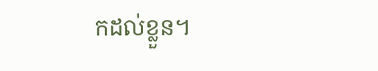កដល់ខ្លួន។